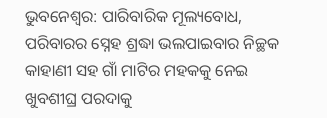ଭୁବନେଶ୍ବର: ପାରିବାରିକ ମୂଲ୍ୟବୋଧ, ପରିବାରର ସ୍ନେହ ଶ୍ରଦ୍ଧା ଭଲପାଇବାର ନିଚ୍ଛକ କାହାଣୀ ସହ ଗାଁ ମାଟିର ମହକକୁ ନେଇ ଖୁବଶୀଘ୍ର ପରଦାକୁ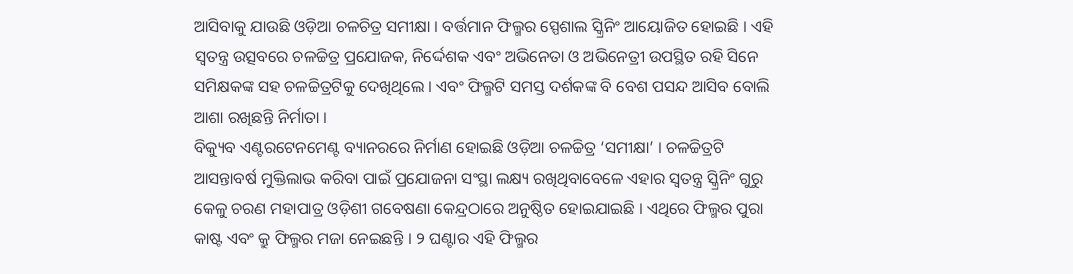ଆସିବାକୁ ଯାଉଛି ଓଡ଼ିଆ ଚଳଚିତ୍ର ସମୀକ୍ଷା । ବର୍ତ୍ତମାନ ଫିଲ୍ମର ସ୍ପେଶାଲ ସ୍କ୍ରିନିଂ ଆୟୋଜିତ ହୋଇଛି । ଏହି ସ୍ବତନ୍ତ୍ର ଉତ୍ସବରେ ଚଳଚ୍ଚିତ୍ର ପ୍ରଯୋଜକ, ନିର୍ଦ୍ଦେଶକ ଏବଂ ଅଭିନେତା ଓ ଅଭିନେତ୍ରୀ ଉପସ୍ଥିତ ରହି ସିନେ ସମିକ୍ଷକଙ୍କ ସହ ଚଳଚ୍ଚିତ୍ରଟିକୁ ଦେଖିଥିଲେ । ଏବଂ ଫିଲ୍ମଟି ସମସ୍ତ ଦର୍ଶକଙ୍କ ବି ବେଶ ପସନ୍ଦ ଆସିବ ବୋଲି ଆଶା ରଖିଛନ୍ତି ନିର୍ମାତା ।
ବିକ୍ୟୁବ ଏଣ୍ଟରଟେନମେଣ୍ଟ ବ୍ୟାନରରେ ନିର୍ମାଣ ହୋଇଛି ଓଡ଼ିଆ ଚଳଚ୍ଚିତ୍ର ‘ସମୀକ୍ଷା’ । ଚଳଚ୍ଚିତ୍ରଟି ଆସନ୍ତାବର୍ଷ ମୁକ୍ତିଲାଭ କରିବା ପାଇଁ ପ୍ରଯୋଜନା ସଂସ୍ଥା ଲକ୍ଷ୍ୟ ରଖିଥିବାବେଳେ ଏହାର ସ୍ବତନ୍ତ୍ର ସ୍କ୍ରିନିଂ ଗୁରୁ କେଳୁ ଚରଣ ମହାପାତ୍ର ଓଡ଼ିଶୀ ଗବେଷଣା କେନ୍ଦ୍ରଠାରେ ଅନୁଷ୍ଠିତ ହୋଇଯାଇଛି । ଏଥିରେ ଫିଲ୍ମର ପୁରା କାଷ୍ଟ ଏବଂ କ୍ରୁ ଫିଲ୍ମର ମଜା ନେଇଛନ୍ତି । ୨ ଘଣ୍ଟାର ଏହି ଫିଲ୍ମର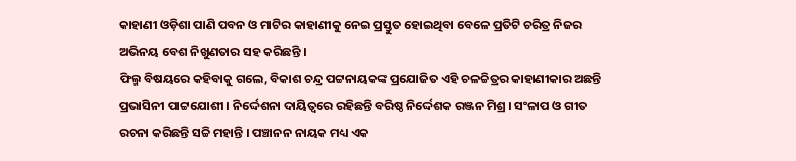କାହାଣୀ ଓଡ଼ିଶା ପାଣି ପବନ ଓ ମାଟିର କାହାଣୀକୁ ନେଇ ପ୍ରସ୍ତୁତ ହୋଇଥିବା ବେଳେ ପ୍ରତିଟି ଚରିତ୍ର ନିଜର ଅଭିନୟ ବେଶ ନିଖୁଣତାର ସହ କରିଛନ୍ତି ।
ଫିଲ୍ମ ବିଷୟରେ କହିବାକୁ ଗଲେ, ବିକାଶ ଚନ୍ଦ୍ର ପଟ୍ଟନାୟକଙ୍କ ପ୍ରଯୋଜିତ ଏହି ଚଳଚ୍ଚିତ୍ରର କାହାଣୀକାର ଅଛନ୍ତି ପ୍ରଭାସିନୀ ପାଟ୍ଟଯୋଶୀ । ନିର୍ଦ୍ଦେଶନା ଦାୟିତ୍ବରେ ରହିଛନ୍ତି ବରିଷ୍ଠ ନିର୍ଦ୍ଦେଶକ ରଞ୍ଜନ ମିଶ୍ର । ସଂଳାପ ଓ ଗୀତ ରଚନା କରିଛନ୍ତି ସଚ୍ଚି ମହାନ୍ତି । ପଞ୍ଚାନନ ନାୟକ ମଧ୍ୟ ଏକ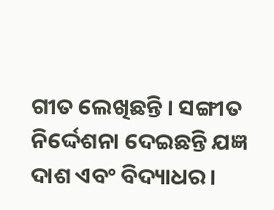ଗୀତ ଲେଖିଛନ୍ତି । ସଙ୍ଗୀତ ନିର୍ଦ୍ଦେଶନା ଦେଇଛନ୍ତି ଯଜ୍ଞ ଦାଶ ଏବଂ ବିଦ୍ୟାଧର ।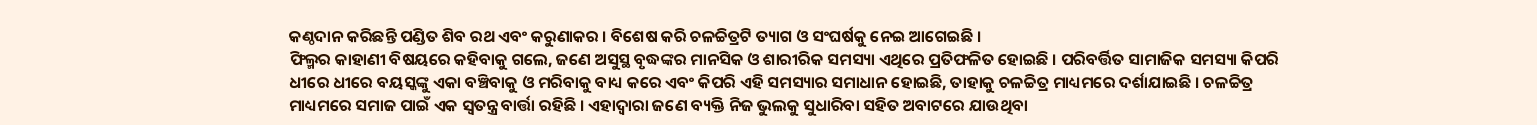କଣ୍ଠଦାନ କରିଛନ୍ତି ପଣ୍ଡିତ ଶିବ ରଥ ଏବଂ କରୁଣାକର । ବିଶେଷ କରି ଚଳଚ୍ଚିତ୍ରଟି ତ୍ୟାଗ ଓ ସଂଘର୍ଷକୁ ନେଇ ଆଗେଇଛି ।
ଫିଲ୍ମର କାହାଣୀ ବିଷୟରେ କହିବାକୁ ଗଲେ, ଜଣେ ଅସୁସ୍ଥ ବୃଦ୍ଧଙ୍କର ମାନସିକ ଓ ଶାରୀରିକ ସମସ୍ୟା ଏଥିରେ ପ୍ରତିଫଳିତ ହୋଇଛି । ପରିବର୍ତ୍ତିତ ସାମାଜିକ ସମସ୍ୟା କିପରି ଧୀରେ ଧୀରେ ବୟସ୍କଙ୍କୁ ଏକା ବଞ୍ଚିବାକୁ ଓ ମରିବାକୁ ବାଧ୍ୟ କରେ ଏବଂ କିପରି ଏହି ସମସ୍ୟାର ସମାଧାନ ହୋଇଛି, ତାହାକୁ ଚଳଚ୍ଚିତ୍ର ମାଧ୍ୟମରେ ଦର୍ଶାଯାଇଛି । ଚଳଚ୍ଚିତ୍ର ମାଧ୍ୟମରେ ସମାଜ ପାଇଁ ଏକ ସ୍ବତନ୍ତ୍ର ବାର୍ତ୍ତା ରହିଛି । ଏହାଦ୍ବାରା ଜଣେ ବ୍ୟକ୍ତି ନିଜ ଭୁଲକୁ ସୁଧାରିବା ସହିତ ଅବାଟରେ ଯାଉଥିବା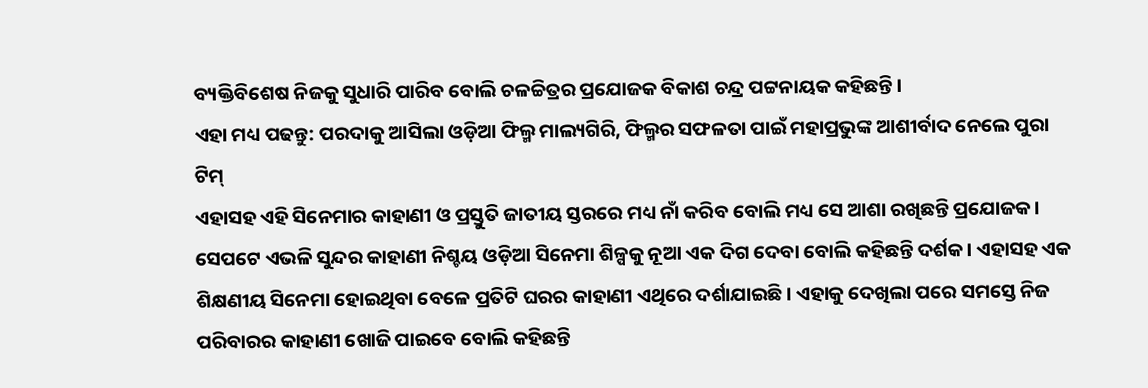ବ୍ୟକ୍ତିବିଶେଷ ନିଜକୁ ସୁଧାରି ପାରିବ ବୋଲି ଚଳଚ୍ଚିତ୍ରର ପ୍ରଯୋଜକ ବିକାଶ ଚନ୍ଦ୍ର ପଟ୍ଟନାୟକ କହିଛନ୍ତି ।
ଏହା ମଧ୍ୟ ପଢନ୍ତୁ: ପରଦାକୁ ଆସିଲା ଓଡ଼ିଆ ଫିଲ୍ମ ମାଲ୍ୟଗିରି, ଫିଲ୍ମର ସଫଳତା ପାଇଁ ମହାପ୍ରଭୁଙ୍କ ଆଶୀର୍ବାଦ ନେଲେ ପୁରା ଟିମ୍
ଏହାସହ ଏହି ସିନେମାର କାହାଣୀ ଓ ପ୍ରସ୍ତୁତି ଜାତୀୟ ସ୍ତରରେ ମଧ୍ୟ ନାଁ କରିବ ବୋଲି ମଧ୍ୟ ସେ ଆଶା ରଖିଛନ୍ତି ପ୍ରଯୋଜକ । ସେପଟେ ଏଭଳି ସୁନ୍ଦର କାହାଣୀ ନିଶ୍ଚୟ ଓଡ଼ିଆ ସିନେମା ଶିଳ୍ପକୁ ନୂଆ ଏକ ଦିଗ ଦେବା ବୋଲି କହିଛନ୍ତି ଦର୍ଶକ । ଏହାସହ ଏକ ଶିକ୍ଷଣୀୟ ସିନେମା ହୋଇଥିବା ବେଳେ ପ୍ରତିଟି ଘରର କାହାଣୀ ଏଥିରେ ଦର୍ଶାଯାଇଛି । ଏହାକୁ ଦେଖିଲା ପରେ ସମସ୍ତେ ନିଜ ପରିବାରର କାହାଣୀ ଖୋଜି ପାଇବେ ବୋଲି କହିଛନ୍ତି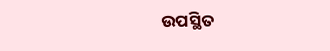ଉପସ୍ଥିତ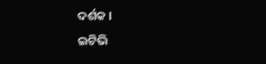ଦର୍ଶକ ।
ଇଟିଭି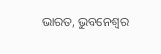ଭାରତ, ଭୁବନେଶ୍ବର